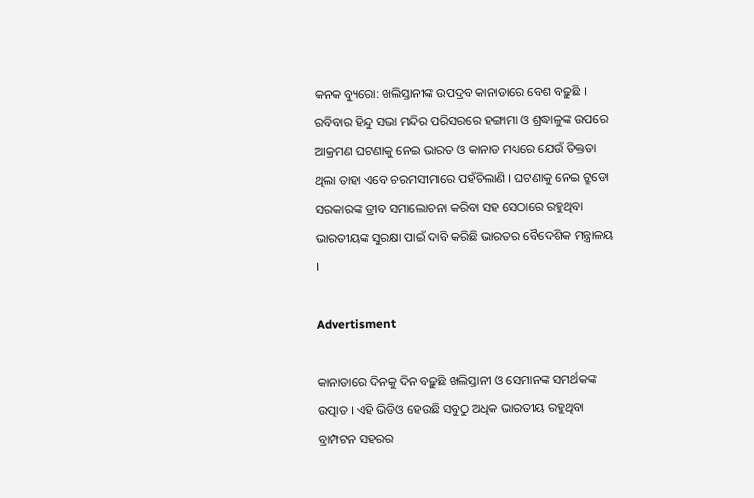କନକ ବ୍ୟୁରୋ: ଖଲିସ୍ତାନୀଙ୍କ ଉପଦ୍ରବ କାନାଡାରେ ବେଶ ବଢ଼ୁଛି । ରବିବାର ହିନ୍ଦୁ ସଭା ମନ୍ଦିର ପରିସରରେ ହଙ୍ଗାମା ଓ ଶ୍ରଦ୍ଧାଳୁଙ୍କ ଉପରେ ଆକ୍ରମଣ ଘଟଣାକୁ ନେଇ ଭାରତ ଓ କାନାଡ ମଧ୍ୟରେ ଯେଉଁ ତିକ୍ତତା ଥିଲା ତାହା ଏବେ ଚରମସୀମାରେ ପହଁଚିଲାଣି । ଘଟଣାକୁ ନେଇ ଟ୍ରୁଡୋ ସରକାରଙ୍କ ତ୍ରୀବ ସମାଲୋଚନା କରିବା ସହ ସେଠାରେ ରହୁଥିବା ଭାରତୀୟଙ୍କ ସୁରକ୍ଷା ପାଇଁ ଦାବି କରିଛି ଭାରତର ବୈଦେଶିକ ମନ୍ତ୍ରାଳୟ ।

Advertisment

କାନାଡାରେ ଦିନକୁ ଦିନ ବଢ଼ୁଛି ଖଲିସ୍ତାନୀ ଓ ସେମାନଙ୍କ ସମର୍ଥକଙ୍କ ଉତ୍ପାତ । ଏହି ଭିଡିଓ ହେଉଛି ସବୁଠୁ ଅଧିକ ଭାରତୀୟ ରହୁଥିବା ବ୍ରାମ୍ପଟନ ସହରର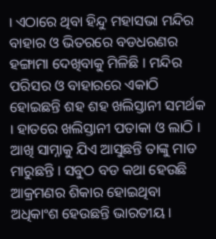। ଏଠାରେ ଥିବା ହିନ୍ଦୁ ମହାସଭା ମନ୍ଦିର ବାହାର ଓ ଭିତରରେ ବଡଧରଣର ହଙ୍ଗାମା ଦେଖିବାକୁ ମିଳିଛି । ମନ୍ଦିର ପରିସର ଓ ବାହାରରେ ଏକାଠି ହୋଇଛନ୍ତି ଶହ ଶହ ଖଲିସ୍ତାନୀ ସମର୍ଥକ । ହାତରେ ଖଲିସ୍ତାନୀ ପତାକା ଓ ଲାଠି । ଆଖି ସାମ୍ନାକୁ ଯିଏ ଆସୁଛନ୍ତି ତାଙ୍କୁ ମାଡ ମାରୁଛନ୍ତି । ସବୁଠ ବଡ କଥା ହେଉଛି ଆକ୍ରମଣର ଶିକାର ହୋଇଥିବା ଅଧିକାଂଶ ହେଉଛନ୍ତି ଭାରତୀୟ ।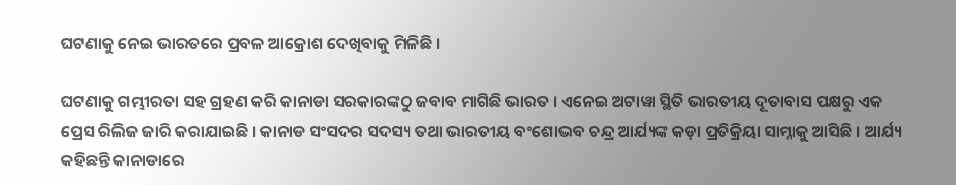ଘଟଣାକୁ ନେଇ ଭାରତରେ ପ୍ରବଳ ଆକ୍ରୋଶ ଦେଖିବାକୁ ମିଳିଛି ।

ଘଟଣାକୁ ଗମ୍ଭୀରତା ସହ ଗ୍ରହଣ କରି କାନାଡା ସରକାରଙ୍କଠୁ ଜବାବ ମାଗିଛି ଭାରତ । ଏନେଇ ଅଟାୱା ସ୍ଥିତି ଭାରତୀୟ ଦୂତାବାସ ପକ୍ଷରୁ ଏକ ପ୍ରେସ ରିଲିଜ ଜାରି କରାଯାଇଛି । କାନାଡ ସଂସଦର ସଦସ୍ୟ ତଥା ଭାରତୀୟ ବଂଶୋଦ୍ଭବ ଚନ୍ଦ୍ର ଆର୍ଯ୍ୟଙ୍କ କଡ଼ା ପ୍ରତିକ୍ରିୟା ସାମ୍ନାକୁ ଆସିଛି । ଆର୍ଯ୍ୟ କହିଛନ୍ତି କାନାଡାରେ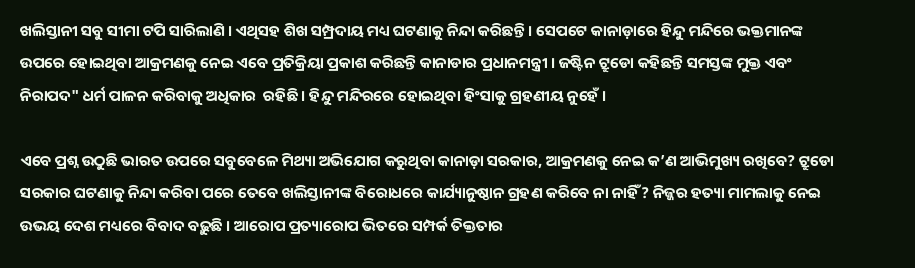ଖଲିସ୍ତାନୀ ସବୁ ସୀମା ଟପି ସାରିଲାଣି । ଏଥିସହ ଶିଖ ସମ୍ପ୍ରଦାୟ ମଧ୍ୟ ଘଟଣାକୁ ନିନ୍ଦା କରିଛନ୍ତି । ସେପଟେ କାନାଡ଼ାରେ ହିନ୍ଦୁ ମନ୍ଦିରେ ଭକ୍ତମାନଙ୍କ ଉପରେ ହୋଇଥିବା ଆକ୍ରମଣକୁ ନେଇ ଏବେ ପ୍ରତିକ୍ରିୟା ପ୍ରକାଶ କରିଛନ୍ତି କାନାଡାର ପ୍ରଧାନମନ୍ତ୍ରୀ । ଜଷ୍ଟିନ ଟ୍ରୁଡୋ କହିଛନ୍ତି ସମସ୍ତଙ୍କ ମୁକ୍ତ ଏବଂ ନିରାପଦ" ଧର୍ମ ପାଳନ କରିବାକୁ ଅଧିକାର  ରହିଛି । ହିନ୍ଦୁ ମନ୍ଦିରରେ ହୋଇଥିବା ହିଂସାକୁ ଗ୍ରହଣୀୟ ନୁହେଁ ।

ଏବେ ପ୍ରଶ୍ନ ଉଠୁଛି ଭାରତ ଉପରେ ସବୁବେଳେ ମିଥ୍ୟା ଅଭିଯୋଗ କରୁଥିବା କାନାଡ଼ା ସରକାର, ଆକ୍ରମଣକୁ ନେଇ କ’ଣ ଆଭିମୁଖ୍ୟ ରଖିବେ? ଟ୍ରୁଡୋ ସରକାର ଘଟଣାକୁ ନିନ୍ଦା କରିବା ପରେ ତେବେ ଖଲିସ୍ତାନୀଙ୍କ ବିରୋଧରେ କାର୍ଯ୍ୟାନୁଷ୍ଠାନ ଗ୍ରହଣ କରିବେ ନା ନାହିଁ? ନିଜ୍ଜର ହତ୍ୟା ମାମଲାକୁ ନେଇ ଉଭୟ ଦେଶ ମଧ୍ୟରେ ବିବାଦ ବଢ଼ୁଛି । ଆରୋପ ପ୍ରତ୍ୟାରୋପ ଭିତରେ ସମ୍ପର୍କ ତିକ୍ତତାର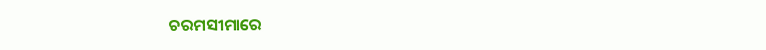ଚରମସୀମାରେ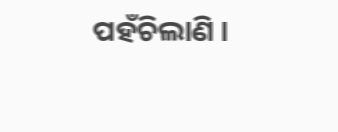ପହଁଚିଲାଣି ।